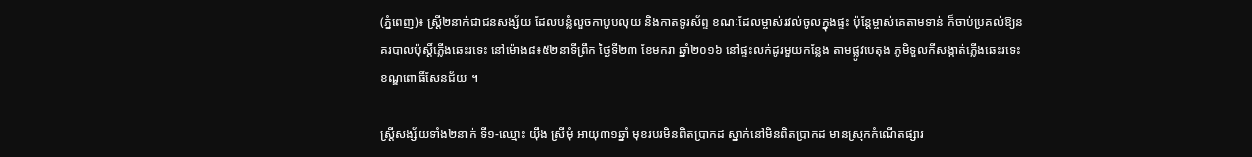(ភ្នំពេញ)៖ ស្រ្តី២នាក់ជាជនសង្ស័យ ដែលបន្លំលួចកាបូបលុយ និងកាតទូរស័ព្ទ ខណៈដែលម្ចាស់រវល់ចូលក្នុងផ្ទះ ប៉ុន្តែម្ចាស់គេតាមទាន់ ក៏ចាប់ប្រគល់ឱ្យនគរបាលប៉ុស្តិ៍ភ្លើងឆេះរទេះ នៅម៉ោង៨៖៥២នាទីព្រឹក ថ្ងៃទី២៣ ខែមករា ឆ្នាំ២០១៦ នៅផ្ទះលក់ដូរមួយកន្លែង តាមផ្លូវបេតុង ភូមិទួលកីសង្កាត់ភ្លើងឆេះរទេះ ខណ្ឌពោធិ៍សែនជ័យ ។

ស្រ្តីសង្ស័យទាំង២នាក់ ទី១-ឈ្មោះ យ៉ឹង ស្រីមុំ អាយុ៣១ឆ្នាំ មុខរបរមិនពិតប្រាកដ ស្នាក់នៅមិនពិតប្រាកដ មានស្រុកកំណើតផ្សារ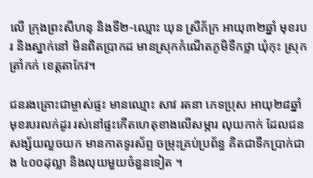លើ ក្រុងព្រះសីហនុ និងទី២-ឈ្មោះ ឃុន ស្រីភ័ក្រ អាយុ៣២ឆ្នាំ មុខរបរ និងស្នាក់នៅ មិនពិតប្រាកដ មានស្រុកកំណើតភូមិទឹកថ្លា ឃុំកុះ ស្រុកត្រាំកក់ ខេត្តតាកែវ។

ជនរងគ្រោះជាម្ចាស់ផ្ទះ មានឈ្មោះ សាវ រតនា ភេទប្រុស អាយុ២៨ឆ្នាំ មុខរបរលក់ដូរ រស់នៅផ្ទះកើតហេតុខាងលើសម្ភារ លុយកាក់ ដែលជនសង្ស័យលួចយក មានកាតទូរស័ព្ទ ចម្រុះគ្រប់ប្រព័ន្ធ គិតជាទឹកប្រាក់ជាង ៤០០ដុល្លា និងលុយមួយចំនួនទៀត ។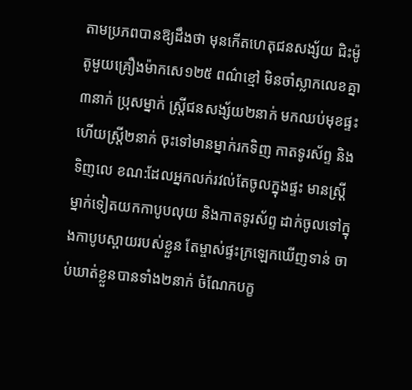តាមប្រភពបានឱ្យដឹងថា មុនកើតហេតុជនសង្ស័យ ជិះម៉ូតូមួយគ្រឿងម៉ាកសេ១២៥ ពណ៌ខ្មៅ មិនចាំស្លាកលេខគ្នា៣នាក់ ប្រុសម្នាក់ ស្រ្តីជនសង្ស័យ២នាក់ មកឈប់មុខផ្ទះ ហើយស្រ្តី២នាក់ ចុះទៅមានម្នាក់រកទិញ កាតទូរស័ព្ទ និងទិញលេ ខណ:ដែលអ្នកលក់រវល់តែចូលក្នុងផ្ទះ មានស្រ្តីម្នាក់ទៀតយកកាបូបលុយ និងកាតទូរស័ព្ទ ដាក់ចូលទៅក្នុងកាបូបស្ពាយរបស់ខ្លួន តែម្ចាស់ផ្ទះក្រឡេកឃើញទាន់ ចាប់ឃាត់ខ្លួនបានទាំង២នាក់ ចំណែកបក្ខ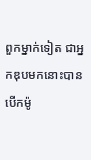ពួកម្នាក់ទៀត ជាអ្នកឌុបមកនោះបានបើកម៉ូ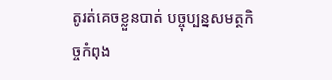តូរត់គេចខ្លួនបាត់ បច្ចុប្បន្នសមត្ថកិច្ចកំពុង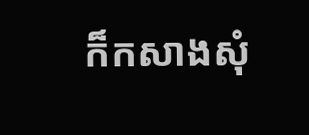ក៏កសាងសុំ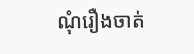ណុំរឿងចាត់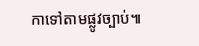កាទៅតាមផ្លូវច្បាប់៕